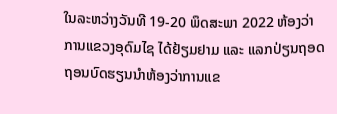ໃນລະຫວ່າງວັນທີ 19-20 ພຶດສະພາ 2022 ຫ້ອງວ່າການແຂວງອຸດົມໄຊ ໄດ້ຢ້ຽມຢາມ ແລະ ແລກປ່ຽນຖອດຖອນບົດຮຽນນຳຫ້ອງວ່າການແຂ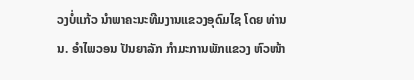ວງບໍ່ແກ້ວ ນຳພາຄະນະທີມງານແຂວງອຸດົມໄຊ ໂດຍ ທ່ານ ນ. ອຳໄພວອນ ປັນຍາລັກ ກຳມະການພັກແຂວງ ຫົວໜ້າ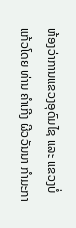ຫ້ອງວ່າການແຂວງອຸດົມໄຊ ແລະ ແຂວງບໍ່ແກ້ວໂດຍ ທ່ານ ຄຳເກີງ ຜີວວັນນາ ກຳມະກາ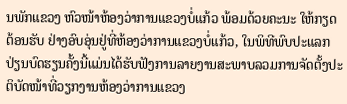ນພັກແຂວງ ຫົວໜ້າຫ້ອງວ່າການແຂວງບໍ່ແກ້ວ ພ້ອມດ້ວຍຄະນະ ໃຫ້ກຽດຕ້ອນຮັບ ຢ່າງອົບອຸ່ນຢູ່ທີ່ຫ້ອງວ່າການແຂວງບໍ່ແກ້ວ, ໃນພິທີພົບປະແລກປ່ຽນບົດຮຽນຄັ້ງນີ້ແມ່ນໄດ້ຮັບຟັງການລາຍງານສະພາບລວມການຈັດຕັ້ງປະຕິບັດໜ້າທີ່ວຽກງານຫ້ອງວ່າການແຂວງ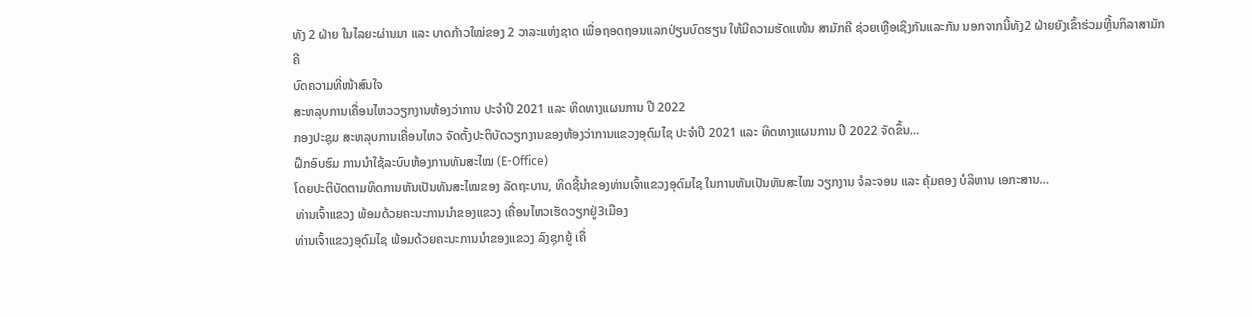ທັງ 2 ຝ່າຍ ໃນໄລຍະຜ່ານມາ ແລະ ບາດກ້າວໃໝ່ຂອງ 2 ວາລະແຫ່ງຊາດ ເພື່ອຖອດຖອນແລກປ່ຽນບົດຮຽນ ໃຫ້ມີຄວາມຮັດແໜ້ນ ສາມັກຄີ ຊ່ວຍເຫຼືອເຊິງກັນແລະກັນ ນອກຈາກນີ້ທັງ2 ຝ່າຍຍັງເຂົ້າຮ່ວມຫຼີ້ນກິລາສາມັກຄີ
ບົດຄວາມທີ່ໜ້າສົນໃຈ
ສະຫລຸບການເຄື່ອນໄຫວວຽກງານຫ້ອງວ່າການ ປະຈຳປີ 2021 ແລະ ທິດທາງແຜນການ ປີ 2022
ກອງປະຊຸມ ສະຫລຸບການເຄື່ອນໄຫວ ຈັດຕັ້ງປະຕິບັດວຽກງານຂອງຫ້ອງວ່າການແຂວງອຸດົມໄຊ ປະຈຳປີ 2021 ແລະ ທິດທາງແຜນການ ປີ 2022 ຈັດຂຶ້ນ…
ຝຶກອົບຮົມ ການນຳໃຊ້ລະບົບຫ້ອງການທັນສະໄໝ (E-Office)
ໂດຍປະຕິບັດຕາມທິດການຫັນເປັນທັນສະໄໝຂອງ ລັດຖະບານ, ທິດຊີ້ນຳຂອງທ່ານເຈົ້າແຂວງອຸດົມໄຊ ໃນການຫັນເປັນທັນສະໄໝ ວຽກງານ ຈໍລະຈອນ ແລະ ຄຸ້ມຄອງ ບໍລິຫານ ເອກະສານ…
ທ່ານເຈົ້າແຂວງ ພ້ອມດ້ວຍຄະນະການນຳຂອງແຂວງ ເຄື່ອນໄຫວເຮັດວຽກຢູ່3ເມືອງ
ທ່ານເຈົ້າແຂວງອຸດົມໄຊ ພ້ອມດ້ວຍຄະນະການນຳຂອງແຂວງ ລົງຊຸກຍູ້ ເຄື່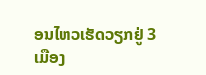ອນໄຫວເຮັດວຽກຢູ່ 3ເມືອງ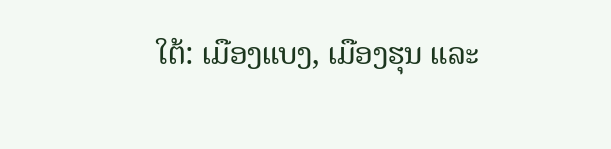ໃຕ້: ເມືອງແບງ, ເມືອງຮຸນ ແລະ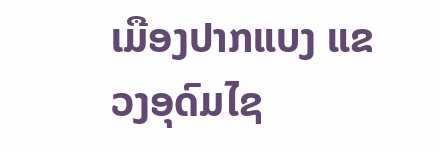ເມືອງປາກແບງ ແຂວງອຸດົມໄຊ